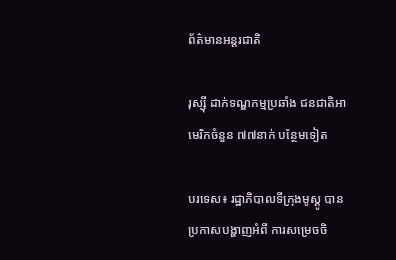ព័ត៌មានអន្តរជាតិ

រុស្ស៊ី ដាក់ទណ្ឌកម្មប្រឆាំង ជនជាតិអាមេរិកចំនួន ៧៧នាក់ បន្ថែមទៀត

បរទេស៖ រដ្ឋាភិបាលទីក្រុងមូស្គូ បានប្រកាសបង្ហាញអំពី ការសម្រេចចិ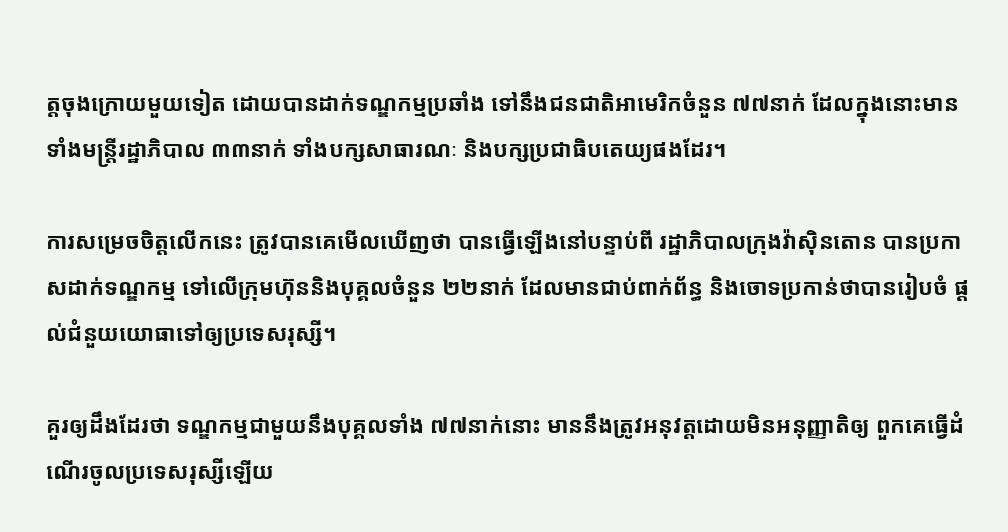ត្តចុងក្រោយមួយទៀត ដោយបានដាក់ទណ្ឌកម្មប្រឆាំង ទៅនឹងជនជាតិអាមេរិកចំនួន ៧៧នាក់ ដែលក្នុងនោះមានទាំងមន្ត្រីរដ្ឋាភិបាល ៣៣នាក់ ទាំងបក្សសាធារណៈ និងបក្សប្រជាធិបតេយ្យផងដែរ។

ការសម្រេចចិត្តលើកនេះ ត្រូវបានគេមើលឃើញថា បានធ្វើឡើងនៅបន្ទាប់ពី រដ្ឋាភិបាលក្រុងវ៉ាស៊ិនតោន បានប្រកាសដាក់ទណ្ឌកម្ម ទៅលើក្រុមហ៊ុននិងបុគ្គលចំនួន ២២នាក់ ដែលមានជាប់ពាក់ព័ន្ធ និងចោទប្រកាន់ថាបានរៀបចំ ផ្តល់ជំនួយយោធាទៅឲ្យប្រទេសរុស្សី។

គួរឲ្យដឹងដែរថា ទណ្ឌកម្មជាមួយនឹងបុគ្គលទាំង ៧៧នាក់នោះ មាននឹងត្រូវអនុវត្តដោយមិនអនុញ្ញាតិឲ្យ ពួកគេធ្វើដំណើរចូលប្រទេសរុស្សីឡើយ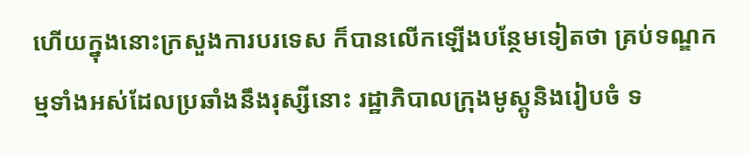ហើយក្នុងនោះក្រសួងការបរទេស ក៏បានលើកឡើងបន្ថែមទៀតថា គ្រប់ទណ្ឌកម្មទាំងអស់ដែលប្រឆាំងនឹងរុស្សីនោះ រដ្ឋាភិបាលក្រុងមូស្គូនិងរៀបចំ ទ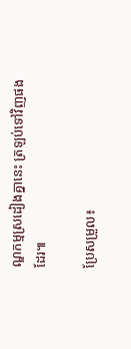ណ្ឌកម្មស្រដៀងគ្នានេះ ត្រឡប់ទៅវិញផងដែរ៕

ប្រែសម្រួល៖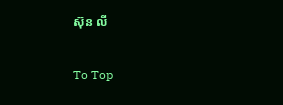ស៊ុន លី

To Top